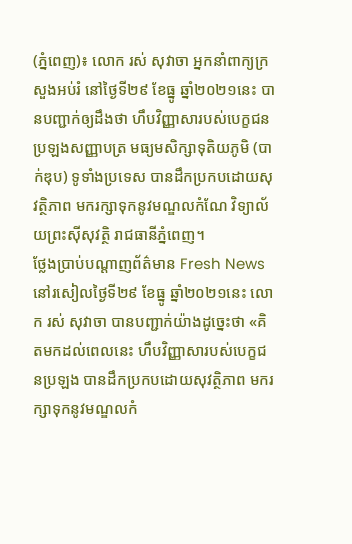(ភ្នំពេញ)៖ លោក រស់ សុវាចា អ្នកនាំពាក្យក្រសួងអប់រំ នៅថ្ងៃទី២៩ ខែធ្នូ ឆ្នាំ២០២១នេះ បានបញ្ជាក់ឲ្យដឹងថា ហឹបវិញ្ញាសារបស់បេក្ខជន ប្រឡងសញ្ញាបត្រ មធ្យមសិក្សាទុតិយភូមិ (បាក់ឌុប) ទូទាំងប្រទេស បានដឹកប្រកបដោយសុវត្ថិភាព មករក្សាទុកនូវមណ្ឌលកំណែ វិទ្យាល័យព្រះស៊ីសុវត្ថិ រាជធានីភ្នំពេញ។
ថ្លែងប្រាប់បណ្តាញព័ត៌មាន Fresh News នៅរសៀលថ្ងៃទី២៩ ខែធ្នូ ឆ្នាំ២០២១នេះ លោក រស់ សុវាចា បានបញ្ជាក់យ៉ាងដូច្នេះថា «គិតមកដល់ពេលនេះ ហឹបវិញ្ញាសារបស់បេក្ខជនប្រឡង បានដឹកប្រកបដោយសុវត្ថិភាព មករក្សាទុកនូវមណ្ឌលកំ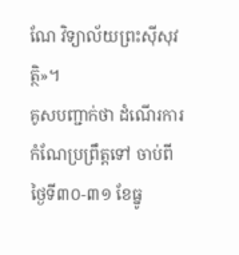ណែ វិទ្យាល័យព្រះស៊ីសុវត្ថិ»។
គូសបញ្ជាក់ថា ដំណើរការកំណែប្រព្រឹត្តទៅ ចាប់ពីថ្ងៃទី៣០-៣១ ខែធ្នូ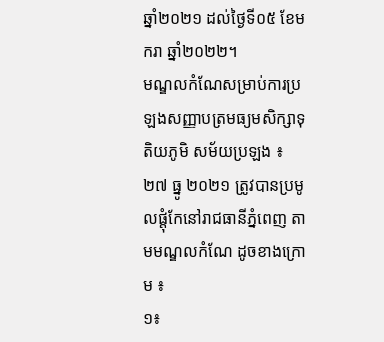ឆ្នាំ២០២១ ដល់ថ្ងៃទី០៥ ខែមករា ឆ្នាំ២០២២។
មណ្ឌលកំណែសម្រាប់ការប្រឡងសញ្ញាបត្រមធ្យមសិក្សាទុតិយភូមិ សម័យប្រឡង ៖ ២៧ ធ្នូ ២០២១ ត្រូវបានប្រមូលផ្តុំកែនៅរាជធានីភ្នំពេញ តាមមណ្ឌលកំណែ ដូចខាងក្រោម ៖
១៖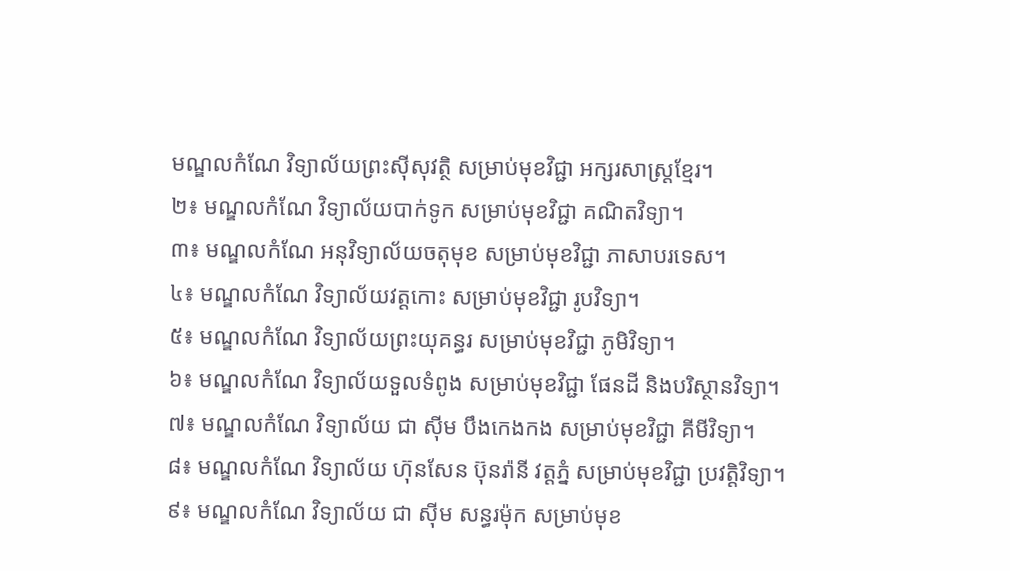មណ្ឌលកំណែ វិទ្យាល័យព្រះស៊ីសុវត្ថិ សម្រាប់មុខវិជ្ជា អក្សរសាស្ត្រខ្មែរ។
២៖ មណ្ឌលកំណែ វិទ្យាល័យបាក់ទូក សម្រាប់មុខវិជ្ជា គណិតវិទ្យា។
៣៖ មណ្ឌលកំណែ អនុវិទ្យាល័យចតុមុខ សម្រាប់មុខវិជ្ជា ភាសាបរទេស។
៤៖ មណ្ឌលកំណែ វិទ្យាល័យវត្តកោះ សម្រាប់មុខវិជ្ជា រូបវិទ្យា។
៥៖ មណ្ឌលកំណែ វិទ្យាល័យព្រះយុគន្ធរ សម្រាប់មុខវិជ្ជា ភូមិវិទ្យា។
៦៖ មណ្ឌលកំណែ វិទ្យាល័យទួលទំពូង សម្រាប់មុខវិជ្ជា ផែនដី និងបរិស្ថានវិទ្យា។
៧៖ មណ្ឌលកំណែ វិទ្យាល័យ ជា ស៊ីម បឹងកេងកង សម្រាប់មុខវិជ្ជា គីមីវិទ្យា។
៨៖ មណ្ឌលកំណែ វិទ្យាល័យ ហ៊ុនសែន ប៊ុនរ៉ានី វត្តភ្នំ សម្រាប់មុខវិជ្ជា ប្រវត្តិវិទ្យា។
៩៖ មណ្ឌលកំណែ វិទ្យាល័យ ជា ស៊ីម សន្ធរម៉ុក សម្រាប់មុខ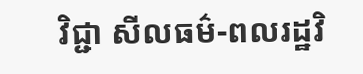វិជ្ជា សីលធម៌-ពលរដ្ឋវិ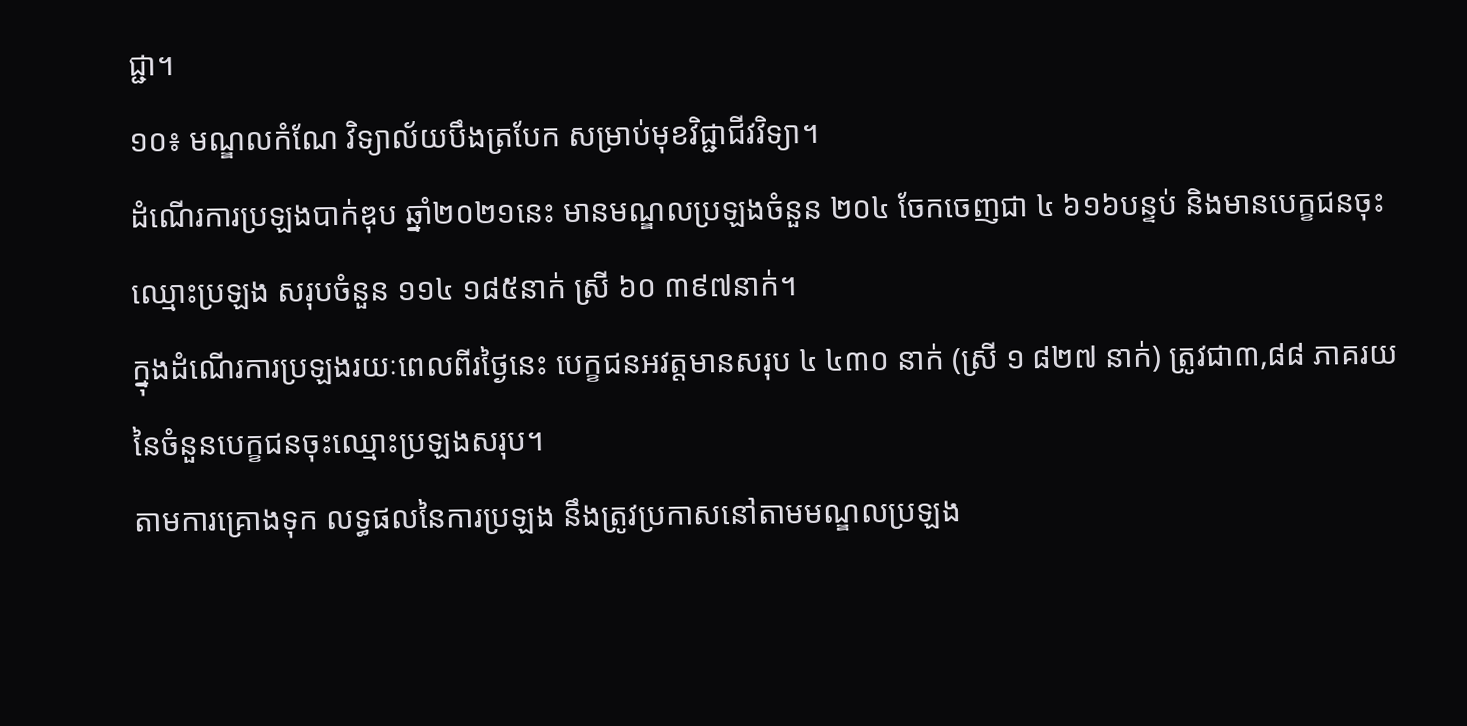ជ្ជា។
១០៖ មណ្ឌលកំណែ វិទ្យាល័យបឹងត្របែក សម្រាប់មុខវិជ្ជាជីវវិទ្យា។
ដំណើរការប្រឡងបាក់ឌុប ឆ្នាំ២០២១នេះ មានមណ្ឌលប្រឡងចំនួន ២០៤ ចែកចេញជា ៤ ៦១៦បន្ទប់ និងមានបេក្ខជនចុះឈ្មោះប្រឡង សរុបចំនួន ១១៤ ១៨៥នាក់ ស្រី ៦០ ៣៩៧នាក់។
ក្នុងដំណើរការប្រឡងរយៈពេលពីរថ្ងៃនេះ បេក្ខជនអវត្តមានសរុប ៤ ៤៣០ នាក់ (ស្រី ១ ៨២៧ នាក់) ត្រូវជា៣,៨៨ ភាគរយ នៃចំនួនបេក្ខជនចុះឈ្មោះប្រឡងសរុប។
តាមការគ្រោងទុក លទ្ធផលនៃការប្រឡង នឹងត្រូវប្រកាសនៅតាមមណ្ឌលប្រឡង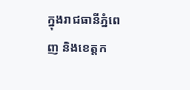ក្នុងរាជធានីភ្នំពេញ និងខេត្តក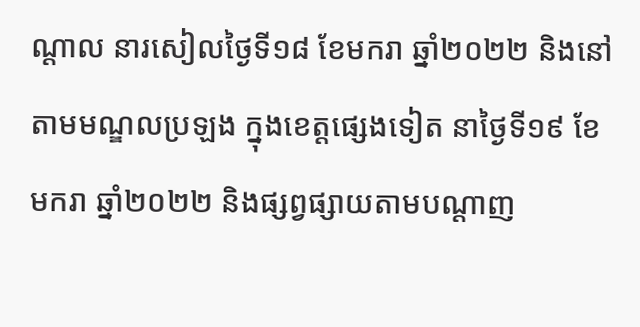ណ្ដាល នារសៀលថ្ងៃទី១៨ ខែមករា ឆ្នាំ២០២២ និងនៅតាមមណ្ឌលប្រឡង ក្នុងខេត្តផ្សេងទៀត នាថ្ងៃទី១៩ ខែមករា ឆ្នាំ២០២២ និងផ្សព្វផ្សាយតាមបណ្ដាញ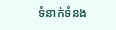ទំនាក់ទំនង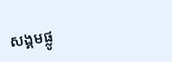សង្គមផ្លូ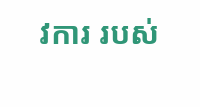វការ របស់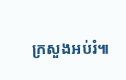ក្រសួងអប់រំ៕